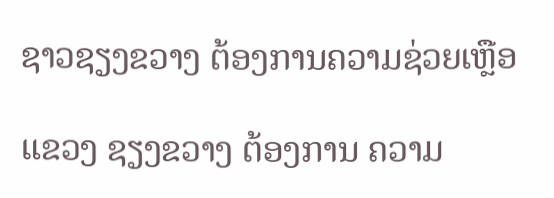ຊາວຊຽງຂວາງ ຕ້ອງການຄວາມຊ່ວຍເຫຼືອ

ແຂວງ ຊຽງຂວາງ ຕ້ອງການ ຄວາມ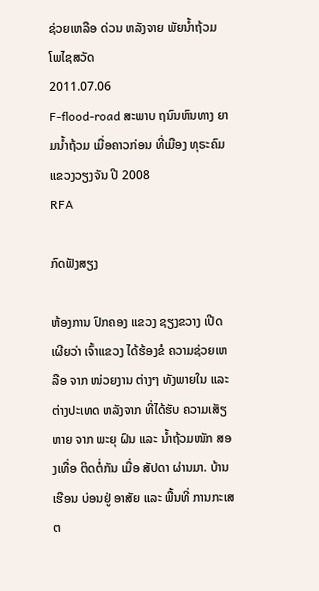ຊ່ວຍເຫລືອ ດ່ວນ ຫລັງຈາຍ ພັຍນໍ້າຖ້ວມ
ໂພໄຊສວັດ
2011.07.06
F-flood-road ສະພາບ ຖນົນຫົນທາງ ຍາມນໍ້າຖ້ວມ ເມື່ອຄາວກ່ອນ ທີ່ເມືອງ ທຸຣະຄົມ ແຂວງວຽງຈັນ ປີ 2008
RFA

ກົດຟັງສຽງ

ຫ້ອງການ ປົກຄອງ ແຂວງ ຊຽງຂວາງ ເປີດເຜີຍວ່າ ເຈົ້າແຂວງ ໄດ້ຮ້ອງຂໍ ຄວາມຊ່ວຍເຫລືອ ຈາກ ໜ່ວຍງານ ຕ່າງໆ ທັງພາຍໃນ ແລະ ຕ່າງປະເທດ ຫລັງຈາກ ທີ່ໄດ້ຮັບ ຄວາມເສັຽຫາຍ ຈາກ ພະຍຸ ຝົນ ແລະ ນໍ້າຖ້ວມໜັກ ສອງເທື່ອ ຕິດຕໍ່ກັນ ເມື່ອ ສັປດາ ຜ່ານມາ. ບ້ານເຮືອນ ບ່ອນຢູ່ ອາສັຍ ແລະ ພື້ນທີ່ ການກະເສຕ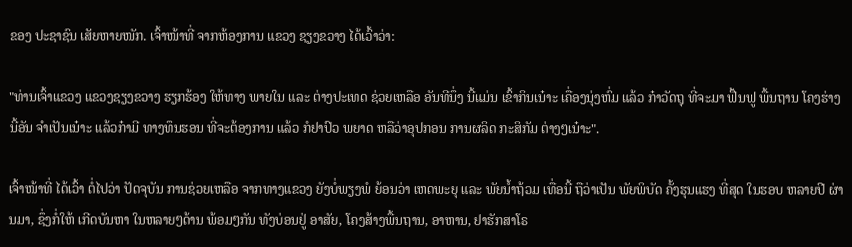ຂອງ ປະຊາຊົນ ເສັຍຫາຍໜັກ. ເຈົ້າໜ້າທີ່ ຈາກຫ້ອງການ ແຂວງ ຊຽງຂວາງ ໄດ້ເວົ້າວ່າ:

"ທ່ານເຈົ້າແຂວງ ແຂວງຊຽງຂວາງ ຮຽກຮ້ອງ ໃຫ້ທາງ ພາຍໃນ ແລະ ຕ່າງປະເທດ ຊ່ວຍເຫລືອ ອັນທີນຶ່ງ ນີ້ແມ່ນ ເຂົ້າກິນເນ໋າະ ເຄື່ອງນຸ່ງຫົ່ມ ແລ້ວ ກ໋າວັດຖຸ ທີ່ຈະມາ ຟື້ນຟູ ພື້ນຖານ ໂຄງຮ່າງ ນີ້ອັນ ຈໍາເປັນເນ໋າະ ແລ້ວກ໋າມີ ທາງທຶນຮອນ ທີ່ຈະຕ້ອງການ ແລ້ວ ກໍຢາປົວ ພຍາດ ຫລືວ່າອຸປກອນ ການຜລິດ ກະສິກັມ ຕ່າງໆເນ໋າະ".

ເຈົ້າໜ້າທີ່ ໄດ້ເວົ້າ ຕໍ່ໄປວ່າ ປັດຈຸບັນ ການຊ່ວຍເຫລືອ ຈາກທາງແຂວງ ຍັງບໍ່ພຽງພໍ ຍ້ອນວ່າ ເຫດພະຍຸ ແລະ ພັຍນໍ້າຖ້ວມ ເທື່ອນີ້ ຖືວ່າເປັນ ພັຍພິບັດ ຄັ້ງຮຸນແຮງ ທີ່ສຸດ ໃນຮອບ ຫລາຍປີ ຜ່ານມາ, ຊຶ່ງກໍ່ໃຫ້ ເກີດບັນຫາ ໃນຫລາຍໆດ້ານ ພ້ອມໆກັນ ທັງບ່ອນຢູ່ ອາສັຍ, ໂຄງສ້າງພື້ນຖານ, ອາຫານ, ຢາຮັກສາໂຣ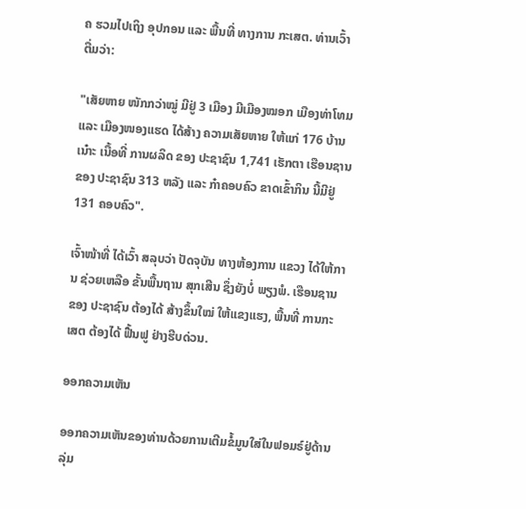ຄ ຮວມໄປເຖິງ ອຸປກອນ ແລະ ພື້ນທີ່ ທາງການ ກະເສຕ. ທ່ານເວົ້າ ຕື່ມວ່າ:

"ເສັຍຫາຍ ໜັກກວ່າໝູ່ ມີຢູ່ 3 ເມືອງ ມີເມືອງໝອກ ເມືອງທ່າໂທມ ແລະ ເມືອງໜອງແຮດ ໄດ້ສ້າງ ຄວາມເສັຍຫາຍ ໃຫ້ແກ່ 176 ບ້ານເນ໋າະ ເນື້ອທີ່ ການຜລິດ ຂອງ ປະຊາຊົນ 1,741 ເຮັກຕາ ເຮືອນຊານ ຂອງ ປະຊາຊົນ 313 ຫລັງ ແລະ ກ໋າຄອບຄົວ ຂາດເຂົ້າກິນ ນີ້ມີຢູ່ 131 ຄອບຄົວ".

ເຈົ້າໜ້າທີ່ ໄດ້ເວົ້າ ສລຸບວ່າ ປັດຈຸບັນ ທາງຫ້ອງການ ແຂວງ ໄດ້ໃຫ້ການ ຊ່ວຍເຫລືອ ຂັ້ນພື້ນຖານ ສຸກເສີນ ຊຶ່ງຍັງບໍ່ ພຽງພໍ. ເຮືອນຊານ ຂອງ ປະຊາຊົນ ຕ້ອງໄດ້ ສ້າງຂຶ້ນໃໝ່ ໃຫ້ແຂງແຮງ, ພື້ນທີ່ ການກະເສຕ ຕ້ອງໄດ້ ຟື້ນຟູ ຢ່າງຮີບດ່ວນ.

ອອກຄວາມເຫັນ

ອອກຄວາມເຫັນຂອງທ່ານດ້ວຍການເຕີມຂໍ້ມູນໃສ່ໃນຟອມຣ໌ຢູ່ດ້ານລຸ່ມ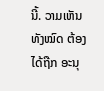ນີ້. ວາມເຫັນທັງໝົດ ຕ້ອງໄດ້ຖືກ ອະນຸ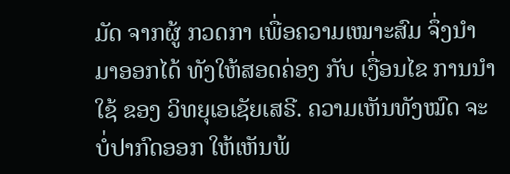ມັດ ຈາກຜູ້ ກວດກາ ເພື່ອຄວາມເໝາະສົມ ຈຶ່ງນໍາມາອອກໄດ້ ທັງໃຫ້ສອດຄ່ອງ ກັບ ເງື່ອນໄຂ ການນຳໃຊ້ ຂອງ ວິທຍຸເອເຊັຍເສຣີ. ຄວາມເຫັນທັງໝົດ ຈະບໍ່ປາກົດອອກ ໃຫ້ເຫັນພ້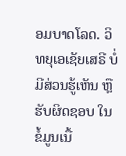ອມບາດໂລດ. ວິທຍຸເອເຊັຍເສຣີ ບໍ່ມີສ່ວນຮູ້ເຫັນ ຫຼືຮັບຜິດຊອບ ໃນຂໍ້ມູນເນື້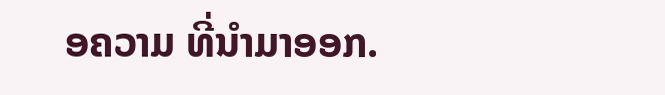ອຄວາມ ທີ່ນໍາມາອອກ.